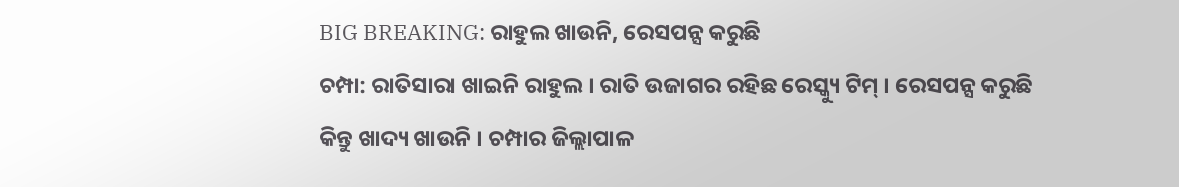BIG BREAKING: ରାହୁଲ ଖାଉନି, ରେସପନ୍ସ କରୁଛି
ଚମ୍ପା: ରାତିସାରା ଖାଇନି ରାହୁଲ । ରାତି ଉଜାଗର ରହିଛ ରେସ୍କ୍ୟୁ ଟିମ୍ । ରେସପନ୍ସ କରୁଛି କିନ୍ତୁ ଖାଦ୍ୟ ଖାଉନି । ଚମ୍ପାର ଜିଲ୍ଲାପାଳ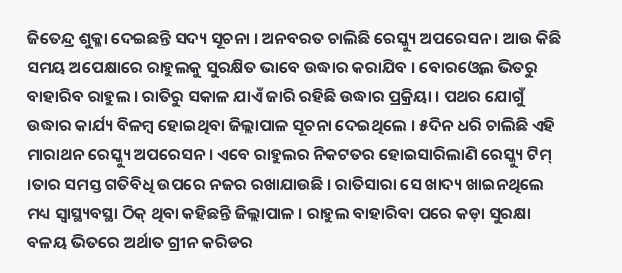ଜିତେନ୍ଦ୍ର ଶୁକ୍ଳା ଦେଇଛନ୍ତି ସଦ୍ୟ ସୂଚନା । ଅନବରତ ଚାଲିଛି ରେସ୍କ୍ୟୁ ଅପରେସନ । ଆଉ କିଛି ସମୟ ଅପେକ୍ଷାରେ ରାହୁଲକୁ ସୁରକ୍ଷିତ ଭାବେ ଉଦ୍ଧାର କରାଯିବ । ବୋରଓ୍ବେଲ ଭିତରୁ ବାହାରିବ ରାହୁଲ । ରାତିରୁ ସକାଳ ଯାଏଁ ଜାରି ରହିଛି ଉଦ୍ଧାର ପ୍ରକ୍ରିୟା । ପଥର ଯୋଗୁଁ ଉଦ୍ଧାର କାର୍ଯ୍ୟ ବିଳମ୍ବ ହୋଇଥିବା ଜିଲ୍ଲାପାଳ ସୂଚନା ଦେଇଥିଲେ । ୫ଦିନ ଧରି ଚାଲିଛି ଏହି ମାରାଥନ ରେସ୍କ୍ୟୁ ଅପରେସନ । ଏବେ ରାହୁଲର ନିକଟତର ହୋଇସାରିଲାଣି ରେସ୍କ୍ୟୁ ଟିମ୍ ।ତାର ସମସ୍ତ ଗତିବିଧି ଉପରେ ନଜର ରଖାଯାଉଛି । ରାତିସାରା ସେ ଖାଦ୍ୟ ଖାଇନଥିଲେ ମଧ୍ୟ ସ୍ବାସ୍ଥ୍ୟବସ୍ଥା ଠିକ୍ ଥିବା କହିଛନ୍ତି ଜିଲ୍ଲାପାଳ । ରାହୁଲ ବାହାରିବା ପରେ କଡ଼ା ସୁରକ୍ଷା ବଳୟ ଭିତରେ ଅର୍ଥାତ ଗ୍ରୀନ କରିଡର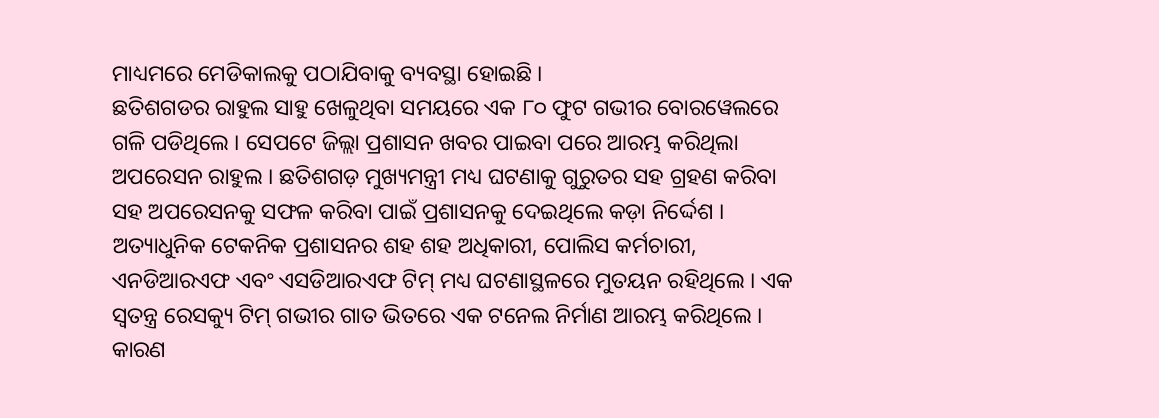ମାଧ୍ୟମରେ ମେଡିକାଲକୁ ପଠାଯିବାକୁ ବ୍ୟବସ୍ଥା ହୋଇଛି ।
ଛତିଶଗଡର ରାହୁଲ ସାହୁ ଖେଳୁଥିବା ସମୟରେ ଏକ ୮୦ ଫୁଟ ଗଭୀର ବୋରୱେଲରେ ଗଳି ପଡିଥିଲେ । ସେପଟେ ଜିଲ୍ଲା ପ୍ରଶାସନ ଖବର ପାଇବା ପରେ ଆରମ୍ଭ କରିଥିଲା ଅପରେସନ ରାହୁଲ । ଛତିଶଗଡ଼ ମୁଖ୍ୟମନ୍ତ୍ରୀ ମଧ୍ୟ ଘଟଣାକୁ ଗୁରୁତର ସହ ଗ୍ରହଣ କରିବା ସହ ଅପରେସନକୁ ସଫଳ କରିବା ପାଇଁ ପ୍ରଶାସନକୁ ଦେଇଥିଲେ କଡ଼ା ନିର୍ଦ୍ଦେଶ । ଅତ୍ୟାଧୁନିକ ଟେକନିକ ପ୍ରଶାସନର ଶହ ଶହ ଅଧିକାରୀ, ପୋଲିସ କର୍ମଚାରୀ, ଏନଡିଆରଏଫ ଏବଂ ଏସଡିଆରଏଫ ଟିମ୍ ମଧ୍ୟ ଘଟଣାସ୍ଥଳରେ ମୁତୟନ ରହିଥିଲେ । ଏକ ସ୍ୱତନ୍ତ୍ର ରେସକ୍ୟୁ ଟିମ୍ ଗଭୀର ଗାତ ଭିତରେ ଏକ ଟନେଲ ନିର୍ମାଣ ଆରମ୍ଭ କରିଥିଲେ । କାରଣ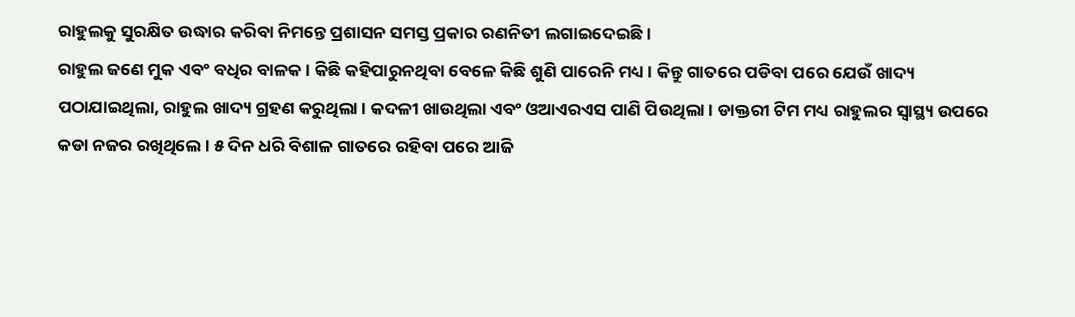ରାହୁଲକୁ ସୁରକ୍ଷିତ ଉଦ୍ଧାର କରିବା ନିମନ୍ତେ ପ୍ରଶାସନ ସମସ୍ତ ପ୍ରକାର ରଣନିତୀ ଲଗାଇଦେଇଛି ।
ରାହୁଲ ଜଣେ ମୁକ ଏବଂ ବଧିର ବାଳକ । କିଛି କହିପାରୁନଥିବା ବେଳେ କିଛି ଶୁଣି ପାରେନି ମଧ୍ୟ । କିନ୍ତୁ ଗାତରେ ପଡିବା ପରେ ଯେଉଁ ଖାଦ୍ୟ ପଠାଯାଇଥିଲା, ରାହୁଲ ଖାଦ୍ୟ ଗ୍ରହଣ କରୁଥିଲା । କଦଳୀ ଖାଉଥିଲା ଏବଂ ଓଆଏରଏସ ପାଣି ପିଉଥିଲା । ଡାକ୍ତରୀ ଟିମ ମଧ୍ୟ ରାହୁଲର ସ୍ୱାସ୍ଥ୍ୟ ଉପରେ କଡା ନଜର ରଖିଥିଲେ । ୫ ଦିନ ଧରି ବିଶାଳ ଗାତରେ ରହିବା ପରେ ଆଜି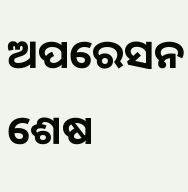ଅପରେସନ ଶେଷ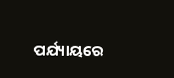ପର୍ଯ୍ୟାୟରେ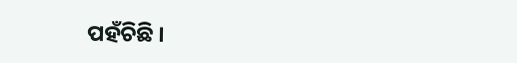ପହଁଚିଛି ।